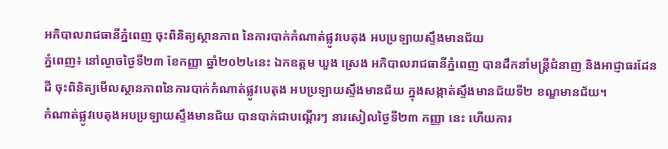អភិបាលរាជធានីភ្នំពេញ ចុះពិនិត្យស្ថានភាព នៃការបាក់កំណាត់ផ្លូវបេតុង អបប្រឡាយស្ទឹងមានជ័យ
ភ្នំពេញ៖ នៅល្ងាចថ្ងៃទី២៣ ខែកញ្ញា ឆ្នាំ២០២៤នេះ ឯកឧត្តម ឃួង ស្រេង អភិបាលរាជធានីភ្នំពេញ បានដឹកនាំមន្ត្រីជំនាញ និងអាជ្ញាធរដែនដី ចុះពិនិត្យមើលស្ថានភាពនៃការបាក់កំណាត់ផ្លូវបេតុង អបប្រឡាយស្ទឹងមានជ័យ ក្នុងសង្កាត់ស្ទឹងមានជ័យទី២ ខណ្ឌមានជ័យ។
កំណាត់ផ្លូវបេតុងអបប្រឡាយស្ទឹងមានជ័យ បានបាក់ជាបណ្តើរៗ នារសៀលថ្ងៃទី២៣ កញ្ញា នេះ ហើយការ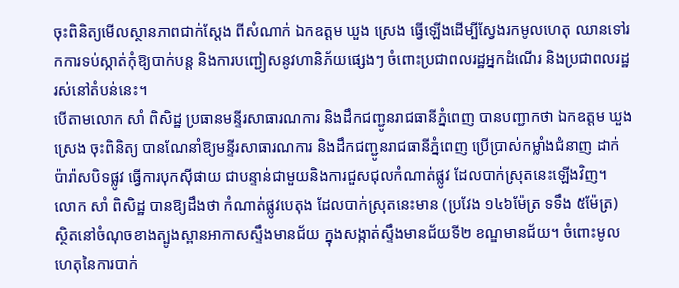ចុះពិនិត្យមើលស្ថានភាពជាក់ស្តែង ពីសំណាក់ ឯកឧត្តម ឃួង ស្រេង ធ្វើឡើងដើម្បីស្វែងរកមូលហេតុ ឈានទៅរកការទប់ស្កាត់កុំឱ្យបាក់បន្ត និងការបញ្ជៀសនូវហានិភ័យផ្សេងៗ ចំពោះប្រជាពលរដ្ឋអ្នកដំណើរ និងប្រជាពលរដ្ឋរស់នៅតំបន់នេះ។
បើតាមលោក សាំ ពិសិដ្ឋ ប្រធានមន្ទីរសាធារណការ និងដឹកជញ្ជូនរាជធានីភ្នំពេញ បានបញ្ជាកថា ឯកឧត្តម ឃួង ស្រេង ចុះពិនិត្យ បានណែនាំឱ្យមន្ទីរសាធារណការ និងដឹកជញ្ជូនរាជធានីភ្នំពេញ ប្រើប្រាស់កម្លាំងជំនាញ ដាក់ប៉ារ៉ាសបិទផ្លូវ ធ្វើការបុកស៊ីផាយ ជាបន្ទាន់ជាមួយនិងការជួសជុលកំណាត់ផ្លូវ ដែលបាក់ស្រុតនេះឡើងវិញ។
លោក សាំ ពិសិដ្ឋ បានឱ្យដឹងថា កំណាត់ផ្លូវបេតុង ដែលបាក់ស្រុតនេះមាន (ប្រវែង ១៤៦ម៉ែត្រ ទទឹង ៥ម៉ែត្រ) ស្ថិតនៅចំណុចខាងត្បូងស្ពានអាកាសស្ទឹងមានជ័យ ក្នុងសង្កាត់ស្ទឹងមានជ័យទី២ ខណ្ឌមានជ័យ។ ចំពោះមូលហេតុនៃការបាក់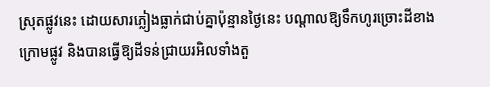ស្រុតផ្លូវនេះ ដោយសារភ្លៀងធ្លាក់ជាប់គ្នាប៉ុន្មានថ្ងៃនេះ បណ្ដាលឱ្យទឹកហូរច្រោះដីខាងក្រោមផ្លូវ និងបានធ្វើឱ្យដីទន់ជ្រាយរអិលទាំងតួ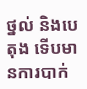ថ្នល់ និងបេតុង ទើបមានការបាក់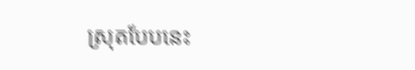ស្រុតបែបនេះ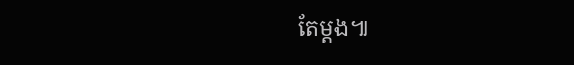តែម្តង៕